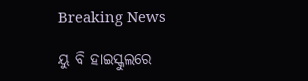Breaking News

ୟୁ ବି ହାଇସ୍କୁଲରେ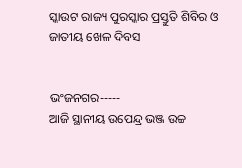ସ୍କାଉଟ ରାଜ୍ୟ ପୁରସ୍କାର ପ୍ରସ୍ତୁତି ଶିବିର ଓ ଜାତୀୟ ଖେଳ ଦିବସ


ଭଂଜନଗର-----
ଆଜି ସ୍ଥାନୀୟ ଉପେନ୍ଦ୍ର ଭଞ୍ଜ ଉଚ୍ଚ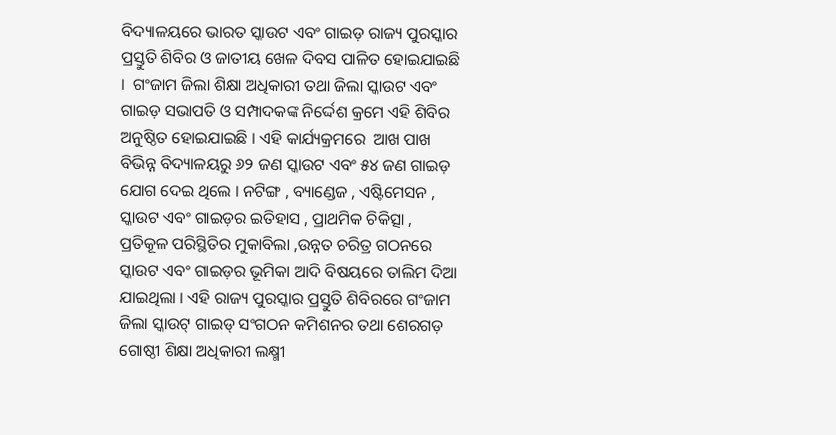ବିଦ୍ୟାଳୟରେ ଭାରତ ସ୍କାଉଟ ଏବଂ ଗାଇଡ଼ ରାଜ୍ୟ ପୁରସ୍କାର ପ୍ରସ୍ତୁତି ଶିବିର ଓ ଜାତୀୟ ଖେଳ ଦିବସ ପାଳିତ ହୋଇଯାଇଛି ।  ଗଂଜାମ ଜିଲା ଶିକ୍ଷା ଅଧିକାରୀ ତଥା ଜିଲା ସ୍କାଉଟ ଏବଂ ଗାଇଡ଼ ସଭାପତି ଓ ସମ୍ପାଦକଙ୍କ ନିର୍ଦ୍ଦେଶ କ୍ରମେ ଏହି ଶିବିର ଅନୁଷ୍ଠିତ ହୋଇଯାଇଛି । ଏହି କାର୍ଯ୍ୟକ୍ରମରେ  ଆଖ ପାଖ ବିଭିନ୍ନ ବିଦ୍ୟାଳୟରୁ ୬୨ ଜଣ ସ୍କାଉଟ ଏବଂ ୫୪ ଜଣ ଗାଇଡ଼ ଯୋଗ ଦେଇ ଥିଲେ । ନଟିଙ୍ଗ , ବ୍ୟାଣ୍ଡେଜ , ଏଷ୍ଟିମେସନ , ସ୍କାଉଟ ଏବଂ ଗାଇଡ଼ର ଇତିହାସ , ପ୍ରାଥମିକ ଚିକିତ୍ସା , ପ୍ରତିକୂଳ ପରିସ୍ଥିତିର ମୁକାବିଲା ,ଉନ୍ନତ ଚରିତ୍ର ଗଠନରେ  ସ୍କାଉଟ ଏବଂ ଗାଇଡ଼ର ଭୂମିକା ଆଦି ବିଷୟରେ ତାଲିମ ଦିଆ ଯାଇଥିଲା । ଏହି ରାଜ୍ୟ ପୁରସ୍କାର ପ୍ରସ୍ତୁତି ଶିବିରରେ ଗଂଜାମ ଜିଲା ସ୍କାଉଟ୍ ଗାଇଡ୍ ସଂଗଠନ କମିଶନର ତଥା ଶେରଗଡ଼ ଗୋଷ୍ଠୀ ଶିକ୍ଷା ଅଧିକାରୀ ଲକ୍ଷ୍ମୀ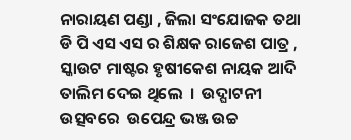ନାରାୟଣ ପଣ୍ଡା , ଜିଲା ସଂଯୋଜକ ତଥା ଡି ପି ଏସ ଏସ ର ଶିକ୍ଷକ ରାଜେଶ ପାତ୍ର , ସ୍କାଉଟ ମାଷ୍ଟର ହୃଷୀକେଶ ନାୟକ ଆଦି ତାଲିମ ଦେଇ ଥିଲେ  ।  ଉଦ୍ଘାଟନୀ ଉତ୍ସବରେ  ଉପେନ୍ଦ୍ର ଭଞ୍ଜ ଉଚ୍ଚ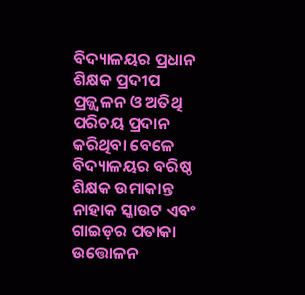ବିଦ୍ୟାଳୟର ପ୍ରଧାନ ଶିକ୍ଷକ ପ୍ରଦୀପ ପ୍ରଜ୍ଜ୍ୱଳନ ଓ ଅତିଥି ପରିଚୟ ପ୍ରଦାନ କରିଥିବା ବେଳେ ବିଦ୍ୟାଳୟର ବରିଷ୍ଠ ଶିକ୍ଷକ ଉମାକାନ୍ତ ନାହାକ ସ୍କାଉଟ ଏବଂ ଗାଇଡ଼ର ପତାକା ଉତ୍ତୋଳନ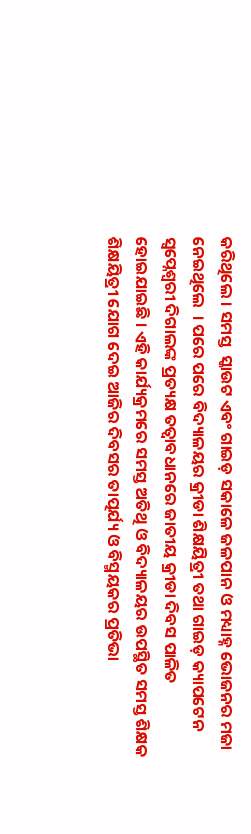କରିଥିଲେ । ସମସ୍ତ  ସ୍କାଉଟ ଏବଂ ଗାଇଡ଼ ସକାଳେ ଜଳପାନ ଓ ମଧ୍ୟାହ୍ନ ଭୋଜନର ମଜା ନେଇଥିଲେ  । ପରେ ପରେ ବିଦ୍ୟାଳୟର କ୍ରୀଡା ଶିକ୍ଷୟିତ୍ରୀ ତଥା ଗାଇଡ଼ କ୍ୟାପଟେନ ସ୍ୱପ୍ନେଶ୍ୱରୀ ଦିଗାଲଙ୍କ ପ୍ରତ୍ୟକ୍ଷ ତତ୍ୱାବଧାନରେ ଜାତୀୟ କ୍ରୀଡା ଦିବସ ପାଳିତ ହୋଇଯାଇଛି । ଏହି କାର୍ଯ୍ୟକ୍ରମରେ ସମସ୍ତ ଅତିଥି ଓ ବିଦ୍ୟାଳୟର ଉପସ୍ଥିତ ସମସ୍ତ ଶିକ୍ଷକ  ଶିକ୍ଷୟିତ୍ରୀ ଯୋଗ ଦେଇ ଆଜିର ଦିବସର ତାତ୍ପର୍ଯ୍ୟ ଓ ବିସ୍ମୟକର ପ୍ରତିଭା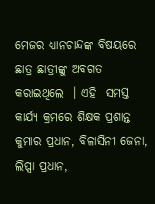ମେଜର ଧ୍ୟାନଚାନ୍ଦଙ୍କ ବିଷୟରେ ଛାତ୍ର ଛାତ୍ରୀଙ୍କୁ ଅବଗତ କରାଇଥିଲେ  । ଏହି  ସମସ୍ତ କାର୍ଯ୍ୟ କ୍ରମରେ ଶିକ୍ଷକ ପ୍ରଶାନ୍ତ କୁମାର ପ୍ରଧାନ, ବିଳାସିନୀ ଜେନା, ଲିପ୍ସା ପ୍ରଧାନ,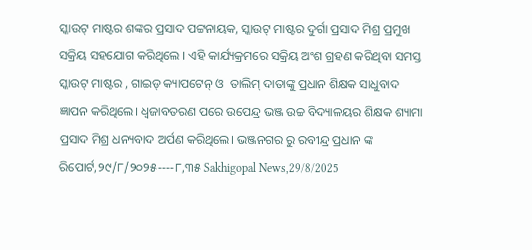ସ୍କାଉଟ୍ ମାଷ୍ଟର ଶଙ୍କର ପ୍ରସାଦ ପଟ୍ଟନାୟକ, ସ୍କାଉଟ୍ ମାଷ୍ଟର ଦୁର୍ଗା ପ୍ରସାଦ ମିଶ୍ର ପ୍ରମୁଖ ସକ୍ରିୟ ସହଯୋଗ କରିଥିଲେ । ଏହି କାର୍ଯ୍ୟକ୍ରମରେ ସକ୍ରିୟ ଅଂଶ ଗ୍ରହଣ କରିଥିବା ସମସ୍ତ ସ୍କାଉଟ୍ ମାଷ୍ଟର , ଗାଇଡ୍ କ୍ୟାପଟେନ୍ ଓ  ତାଲିମ୍ ଦାତାଙ୍କୁ ପ୍ରଧାନ ଶିକ୍ଷକ ସାଧୁବାଦ ଜ୍ଞାପନ କରିଥିଲେ। ଧ୍ବଜାବତରଣ ପରେ ଉପେନ୍ଦ୍ର ଭଞ୍ଜ ଉଚ୍ଚ ବିଦ୍ୟାଳୟର ଶିକ୍ଷକ ଶ୍ୟାମା ପ୍ରସାଦ ମିଶ୍ର ଧନ୍ୟବାଦ ଅର୍ପଣ କରିଥିଲେ। ଭଞ୍ଜନଗର ରୁ ରବୀନ୍ଦ୍ର ପ୍ରଧାନ ଙ୍କ ରିପୋର୍ଟ,୨୯/୮/୨୦୨୫----୮,୩୫ Sakhigopal News,29/8/2025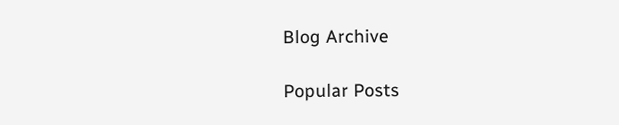Blog Archive

Popular Posts